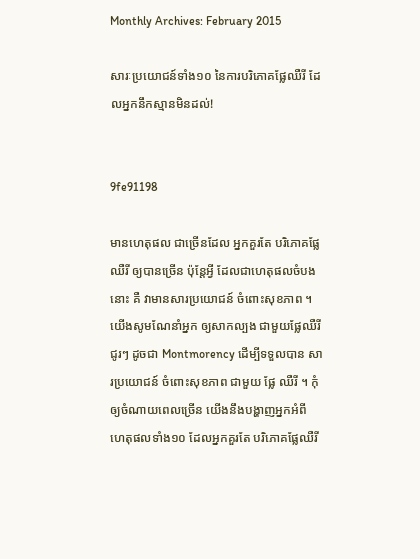Monthly Archives: February 2015

សារៈប្រយោជន៍ទាំង១០ នៃការបរិភោគផ្លែឈឺរី ដែលអ្នកនឹកស្មានមិនដល់!


9fe91198

មានហេតុផល ជាច្រើនដែល អ្នកគួរតែ បរិភោគផ្លែឈឺរី ឲ្យបានច្រើន ប៉ុន្តែអ្វី ដែលជាហេតុផលចំបងនោះ គឺ វាមានសារប្រយោជន៍ ចំពោះសុខភាព ។ យើងសូមណែនាំអ្នក ឲ្យសាកល្បង ជាមួយផ្លែឈឺរីជូរៗ ដូចជា Montmorency ដើម្បីទទួលបាន សារប្រយោជន៍ ចំពោះសុខភាព ជាមួយ ផ្លែ ឈឺរី ។ កុំឲ្យចំណាយពេលច្រើន យើងនឹងបង្ហាញអ្នកអំពី ហេតុផលទាំង១០ ដែលអ្នកគួរតែ បរិភោគផ្លែឈឺរី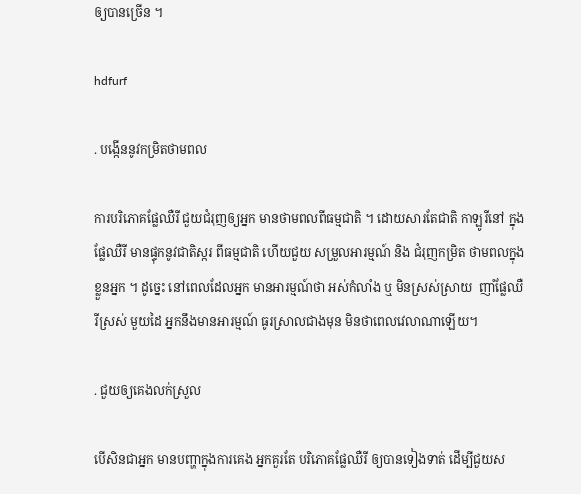ឲ្យបានច្រើន ។

hdfurf

. បង្កើននូវកម្រិតថាមពល

ការបរិភោគផ្លែឈឺរី ជួយជំរុញឲ្យអ្នក មានថាមពលពីធម្មជាតិ ។ ដោយសារតែជាតិ កាឡូរីនៅ ក្នុងផ្លែឈឺរី មានផ្ទុកនូវជាតិស្ករ ពីធម្មជាតិ ហើយជួយ សម្រួលអារម្មណ៍ និង ជំរុញកម្រិត ថាមពលក្នុងខ្លួនអ្នក ។ ដូច្នេះ នៅពេលដែលអ្នក មានអារម្មណ៍ថា អស់កំលាំង ឬ មិនស្រស់ស្រាយ  ញាំផ្លែឈឺរីស្រស់ មួយដៃ អ្នកនឹងមានអារម្មណ៍ ធូរស្រាលជាងមុន មិនថាពេលវេលាណាឡើយ។

. ជួយឲ្យគេងលក់ស្រួល

បើសិនជាអ្នក មានបញ្ហាក្នុងការគេង អ្នកគួរតែ បរិភោគផ្លែឈឺរី ឲ្យបានទៀងទាត់ ដើម្បីជួយស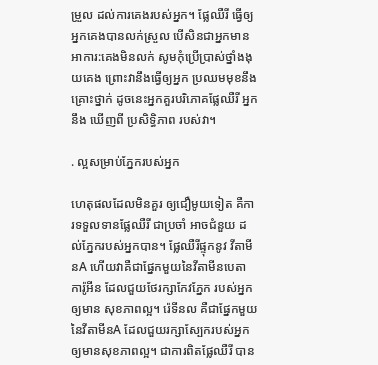ម្រួល ដល់ការគេងរបស់អ្នក។ ផ្លែឈឺរី ធ្វើឲ្យអ្នកគេងបានលក់ស្រួល បើសិនជាអ្នកមាន អាការ:គេងមិនលក់ សូមកុំប្រើប្រាស់ថ្នាំងងុយគេង ព្រោះវានឹងធ្វើឲ្យអ្នក ប្រឈមមុខនឹង គ្រោះថ្នាក់ ដូចនេះអ្នកគួរបរិភោគផ្លែឈឺរី អ្នកនឹង ឃើញពី ប្រសិទ្ធិភាព របស់វា។

. ល្អសម្រាប់ភ្នែករបស់អ្នក

ហេតុផលដែលមិនគួរ ឲ្យជឿមូយទៀត គឺការទទួលទានផ្លែឈឺរី ជាប្រចាំ អាចជំនួយ ដល់ភ្នែករបស់អ្នកបាន។ ផ្លែឈឺរីផ្ទុកនូវ វីតាមីនA ហើយវាគឺជាផ្នែកមួយនៃវីតាមីនបេតា ការ៉ូអីន ដែលជួយថែរក្សាកែវភ្នែក របស់អ្នកឲ្យមាន សុខភាពល្អ។ រ៉េទីនល គឺជាផ្នែកមួយ នៃវីតាមីនA ដែលជួយរក្សាស្បែករបស់អ្នក ឲ្យមានសុខភាពល្អ។ ជាការពិតផ្លែឈឺរី បាន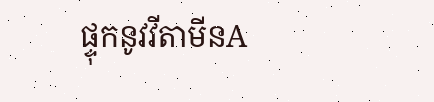ផ្ទុកនូវវីតាមីនA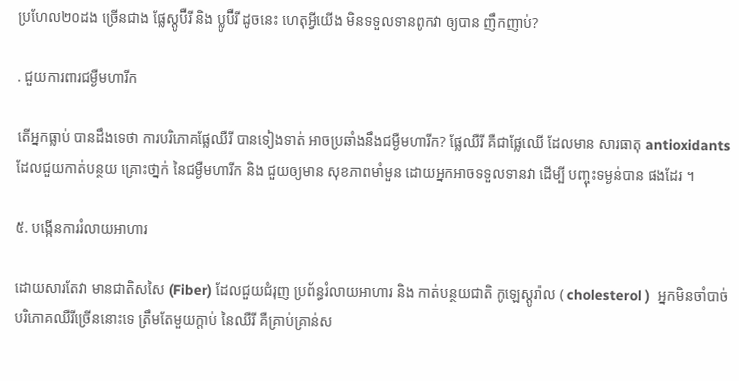ប្រហែល២០ដង ច្រើនជាង ផ្លែស្តូប៊ឺរី និង ប្លូប៊ឺរី ដូចនេះ ហេតុអ្វីយើង មិនទទួលទានពូកវា ឲ្យបាន ញឹកញាប់?

. ជួយការពារជម្ងឺមហារីក

តើអ្នកធ្លាប់ បានដឹងទេថា ការបរិភោគផ្លែឈឺរី បានទៀងទាត់ អាចប្រឆាំងនឹងជម្ងឺមហារីក? ផ្លែឈឺរី គឺជាផ្លែឈើ ដែលមាន សារធាតុ antioxidants ដែលជួយកាត់បន្ថយ គ្រោះថា្នក់ នៃជម្ងឺមហារីក និង ជួយឲ្យមាន សុខភាពមាំមួន ដោយអ្នកអាចទទួលទានវា ដើម្បី បញ្ចុះទម្ងន់បាន ផងដែរ ។

៥. បង្កើនការរំលាយអាហារ

ដោយសារតែវា មានជាតិសសៃ (Fiber) ដែលជួយជំរុញ ប្រព័ន្ធរំលាយអាហារ និង កាត់បន្ថយជាតិ កូឡេស្តូរ៉ាល ( cholesterol )  អ្នកមិនចាំបាច់បរិភោគឈឺរីច្រើននោះទេ ត្រឹមតែមួយក្ដាប់ នៃឈឺរី គឺគ្រាប់គ្រាន់ស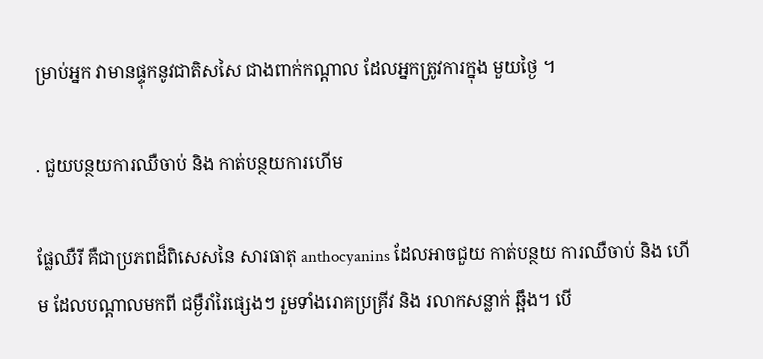ម្រាប់អ្នក វាមានផ្ទុកនូវជាតិសសៃ ជាងពាក់កណ្ដាល ដែលអ្នកត្រូវការក្នុង មួយថ្ងៃ ។

. ជួយបន្ថយការឈឺចាប់ និង កាត់បន្ថយការហើម

ផ្លែឈឺរី គឺជាប្រភពដ៏ពិសេសនៃ សារធាតុ anthocyanins ដែលអាចជួយ កាត់បន្ថយ ការឈឺចាប់ និង ហើម ដែលបណ្ដាលមកពី ជម្ងឺរាំរៃផ្សេងៗ រួមទាំងរោគប្រគ្រីវ និង រលាកសន្លាក់ ឆ្អឹង។ បើ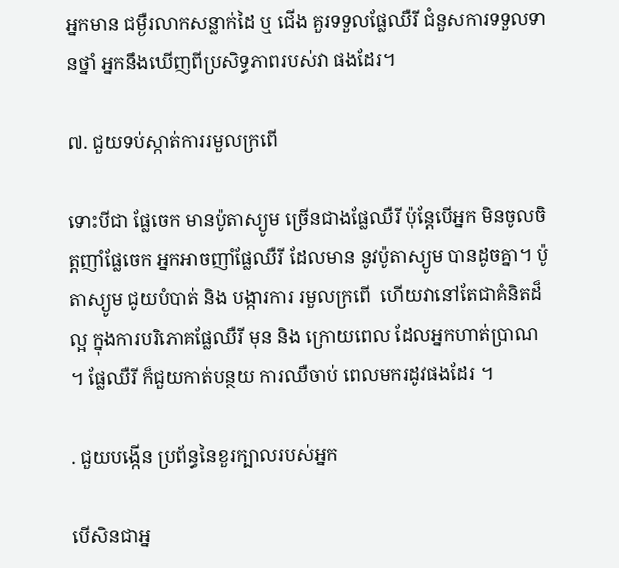អ្នកមាន ជម្ងឺរលាកសន្លាក់ដៃ ឬ ជើង គួរទទួលផ្លែឈឺរី ជំនួសការទទួលទានថ្នាំ អ្នកនឹងឃើញពីប្រសិទ្ធភាពរបស់វា ផងដែរ។

៧. ជួយទប់ស្កាត់ការរមួលក្រពើ

ទោះបីជា ផ្លែចេក មានប៉ូតាស្យូម ច្រើនជាងផ្លែឈឺរី ប៉ុន្តែបើអ្នក មិនចូលចិត្តញាំផ្លែចេក អ្នកអាចញាំផ្លែឈឺរី ដែលមាន នូវប៉ូតាស្យូម បានដូចគ្នា។ ប៉ូតាស្យូម ជូយបំបាត់ និង បង្ការការ រមួលក្រពើ  ហើយវានៅតែជាគំនិតដ៏ល្អ ក្នុងការបរិភោគផ្លែឈឺរី មុន និង ក្រោយពេល ដែលអ្នកហាត់ប្រាណ  ។ ផ្លែឈឺរី ក៏ជួយកាត់បន្ថយ ការឈឺចាប់ ពេលមករដូវផងដែរ ។

. ជួយបង្កើន ប្រព័ន្ធនៃខួរក្បាលរបស់អ្នក

បើសិនជាអ្ន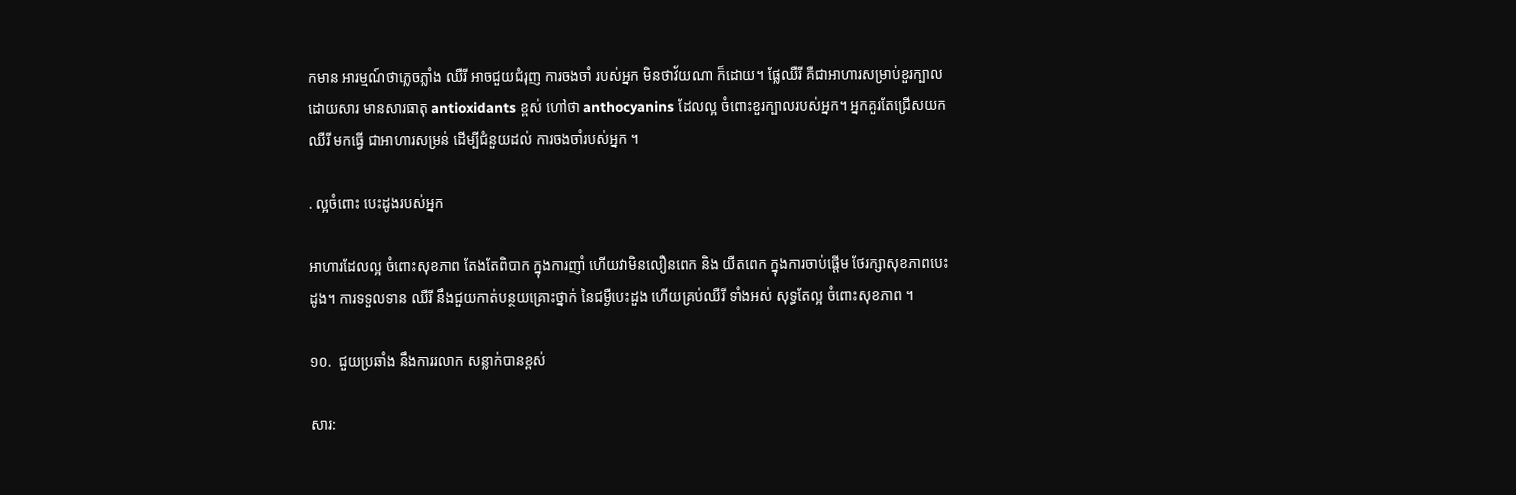កមាន អារម្មណ៍ថាភ្លេចភ្លាំង ឈឺរី អាចជួយជំរុញ ការចងចាំ របស់អ្នក មិនថាវ័យណា ក៏ដោយ។ ផ្លែឈឺរី គឺជាអាហារសម្រាប់ខួរក្បាល ដោយសារ មានសារធាតុ antioxidants ខ្ពស់ ហៅថា anthocyanins ដែលល្អ ចំពោះខួរក្បាលរបស់អ្នក។ អ្នកគួរតែជ្រើសយក ឈឺរី មកធ្វើ ជាអាហារសម្រន់ ដើម្បីជំនួយដល់ ការចងចាំរបស់អ្នក ។

. ល្អចំពោះ បេះដូងរបស់អ្នក

អាហារដែលល្អ ចំពោះសុខភាព តែងតែពិបាក ក្នុងការញាំ ហើយវាមិនលឿនពេក និង យឺតពេក ក្នុងការចាប់ផ្ដើម ថែរក្សាសុខភាពបេះដូង។ ការទទួលទាន ឈឺរី នឹងជួយកាត់បន្ថយគ្រោះថ្នាក់ នៃជម្ងឺបេះដួង ហើយគ្រប់ឈឺរី ទាំងអស់ សុទ្ធតែល្អ ចំពោះសុខភាព ។

១០.  ជួយប្រឆាំង នឹងការរលាក សន្លាក់បានខ្ពស់

សារ: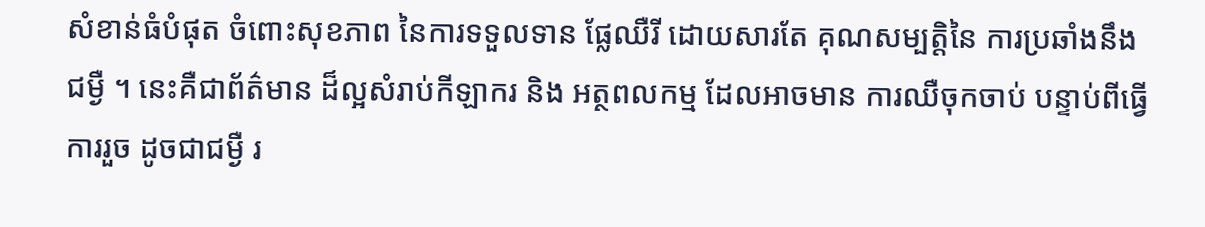សំខាន់ធំបំផុត ចំពោះសុខភាព នៃការទទួលទាន ផ្លែឈឺរី ដោយសារតែ គុណសម្បត្តិនៃ ការប្រឆាំងនឹងជម្ងឺ ។ នេះគឺជាព័ត៌មាន ដ៏ល្អសំរាប់កីឡាករ និង អត្ថពលកម្ម ដែលអាចមាន ការឈឺចុកចាប់ បន្ទាប់ពីធ្វើការរួច ដូចជាជម្ងឺ រ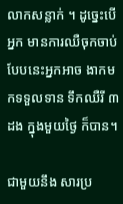លាកសន្លាក់ ។ ដូច្នេះបើអ្នក មានការឈឺចុកចាប់ បែបនេះអ្នកអាច ងាកមកទទួលទាន ទឹកឈឺរី ៣ដង ក្នុងមួយថ្ងៃ ក៏បាន។

ជាមួយនឹង សារប្រ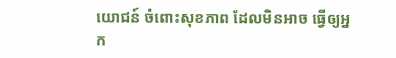យោជន៍ ចំពោះសុខភាព ដែលមិនអាច ធ្វើឲ្យអ្នក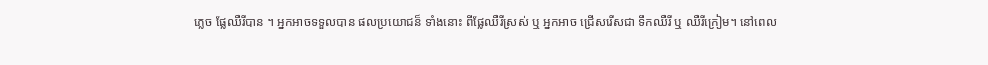ភ្លេច ផ្លែឈឺរីបាន ។ អ្នកអាចទទួលបាន ផលប្រយោជន៏ ទាំងនោះ ពីផ្លែឈឺរីស្រស់ ឬ អ្នកអាច ជ្រើសរើសជា ទឹកឈឺរី ឬ ឈឺរីក្រៀម។ នៅពេល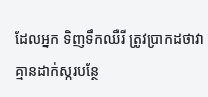ដែលអ្នក ទិញទឹកឈឺរី ត្រូវប្រាកដថាវា គ្មានដាក់ស្ករបន្ថែ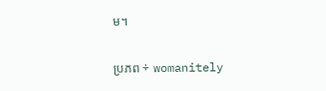ម។

ប្រភព ÷ womanitely